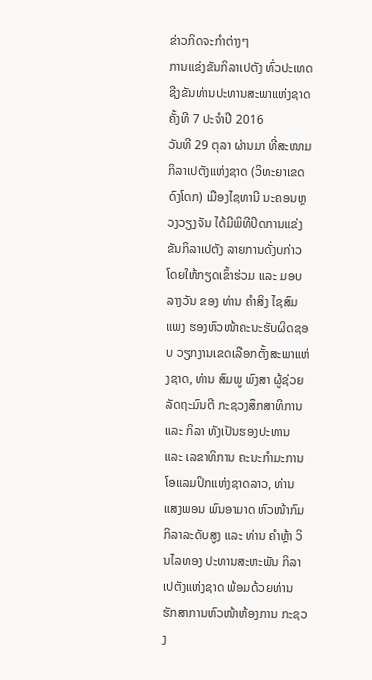ຂ່າວກິດຈະກຳຕ່າງໆ
ການແຂ່ງຂັນກິລາເປຕັງ ທົ່ວປະເທດ ຊີງຂັນທ່ານປະທານສະພາແຫ່ງຊາດ ຄັ້ງທີ 7 ປະຈຳປີ 2016
ວັນທີ 29 ຕຸລາ ຜ່ານມາ ທີ່ສະໜາມກິລາເປຕັງແຫ່ງຊາດ (ວິທະຍາເຂດດົງໂດກ) ເມືອງໄຊທານີ ນະຄອນຫຼວງວຽງຈັນ ໄດ້ມີພິທີປິດການແຂ່ງຂັນກິລາເປຕັງ ລາຍການດັ່ງບກ່າວ ໂດຍໃຫ້ກຽດເຂົ້າຮ່ວມ ແລະ ມອບລາງວັນ ຂອງ ທ່ານ ຄຳສິງ ໄຊສົມແພງ ຮອງຫົວໜ້າຄະນະຮັບຜິດຊອບ ວຽກງານເຂດເລືອກຕັ້ງສະພາແຫ່ງຊາດ, ທ່ານ ສົມພູ ພົງສາ ຜູ້ຊ່ວຍລັດຖະມົນຕີ ກະຊວງສຶກສາທິການ ແລະ ກິລາ ທັງເປັນຮອງປະທານ ແລະ ເລຂາທິການ ຄະນະກຳມະການໂອແລມປິກແຫ່ງຊາດລາວ, ທ່ານ ແສງພອນ ພົນອາມາດ ຫົວໜ້າກົມກິລາລະດັບສູງ ແລະ ທ່ານ ຄຳຫຼ້າ ວິນໄລທອງ ປະທານສະຫະພັນ ກິລາເປຕັງແຫ່ງຊາດ ພ້ອມດ້ວຍທ່ານ ຮັກສາການຫົວໜ້າຫ້ອງການ ກະຊວງ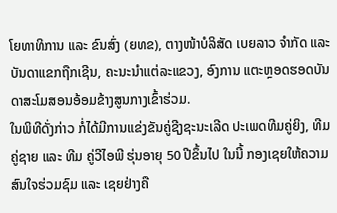ໂຍທາທິການ ແລະ ຂົນສົ່ງ (ຍທຂ), ຕາງໜ້າບໍລິສັດ ເບຍລາວ ຈຳກັດ ແລະ ບັນດາແຂກຖືກເຊີນ, ຄະນະນຳແຕ່ລະແຂວງ, ອົງການ ແຕະຫຼອດຮອດບັນດາສະໂມສອນອ້ອມຂ້າງສູນກາງເຂົ້າຮ່ວມ.
ໃນພິທີດັ່ງກ່າວ ກໍ່ໄດ້ມີການແຂ່ງຂັນຄູ່ຊີງຊະນະເລີດ ປະເພດທີມຄູ່ຍິງ, ທີມຄູ່ຊາຍ ແລະ ທີມ ຄູ່ວີໄອພີ ຮຸ່ນອາຍຸ 50 ປີຂຶ້ນໄປ ໃນນີ້ ກອງເຊຍໃຫ້ຄວາມສົນໃຈຮ່ວມຊົມ ແລະ ເຊຍຢ່າງຄື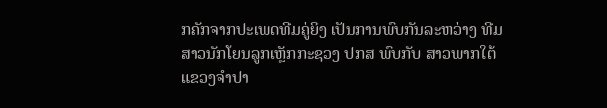ກຄັກຈາກປະເພດທີມຄູ່ຍິງ ເປັນການພົບກັນລະຫວ່າງ ທີມສາວນັກໂຍນລູກເຫຼັກກະຊວງ ປກສ ພົບກັບ ສາວພາກໃຕ້ ແຂວງຈຳປາ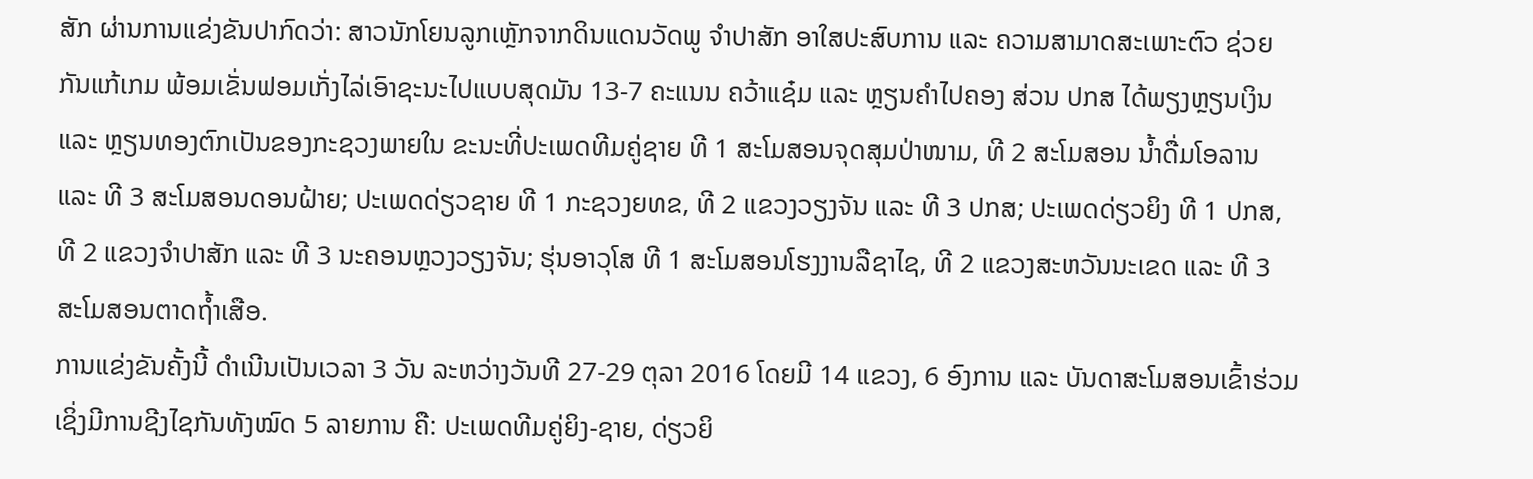ສັກ ຜ່ານການແຂ່ງຂັນປາກົດວ່າ: ສາວນັກໂຍນລູກເຫຼັກຈາກດິນແດນວັດພູ ຈຳປາສັກ ອາໃສປະສົບການ ແລະ ຄວາມສາມາດສະເພາະຕົວ ຊ່ວຍກັນແກ້ເກມ ພ້ອມເຂັ່ນຟອມເກັ່ງໄລ່ເອົາຊະນະໄປແບບສຸດມັນ 13-7 ຄະແນນ ຄວ້າແຊ໋ມ ແລະ ຫຼຽນຄຳໄປຄອງ ສ່ວນ ປກສ ໄດ້ພຽງຫຼຽນເງິນ ແລະ ຫຼຽນທອງຕົກເປັນຂອງກະຊວງພາຍໃນ ຂະນະທີ່ປະເພດທີມຄູ່ຊາຍ ທີ 1 ສະໂມສອນຈຸດສຸມປ່າໜາມ, ທີ 2 ສະໂມສອນ ນໍ້າດື່ມໂອລານ ແລະ ທີ 3 ສະໂມສອນດອນຝ້າຍ; ປະເພດດ່ຽວຊາຍ ທີ 1 ກະຊວງຍທຂ, ທີ 2 ແຂວງວຽງຈັນ ແລະ ທີ 3 ປກສ; ປະເພດດ່ຽວຍິງ ທີ 1 ປກສ, ທີ 2 ແຂວງຈຳປາສັກ ແລະ ທີ 3 ນະຄອນຫຼວງວຽງຈັນ; ຮຸ່ນອາວຸໂສ ທີ 1 ສະໂມສອນໂຮງງານລືຊາໄຊ, ທີ 2 ແຂວງສະຫວັນນະເຂດ ແລະ ທີ 3 ສະໂມສອນຕາດຖໍ້າເສືອ.
ການແຂ່ງຂັນຄັ້ງນີ້ ດຳເນີນເປັນເວລາ 3 ວັນ ລະຫວ່າງວັນທີ 27-29 ຕຸລາ 2016 ໂດຍມີ 14 ແຂວງ, 6 ອົງການ ແລະ ບັນດາສະໂມສອນເຂົ້າຮ່ວມ ເຊິ່ງມີການຊີງໄຊກັນທັງໝົດ 5 ລາຍການ ຄື: ປະເພດທີມຄູ່ຍິງ-ຊາຍ, ດ່ຽວຍິ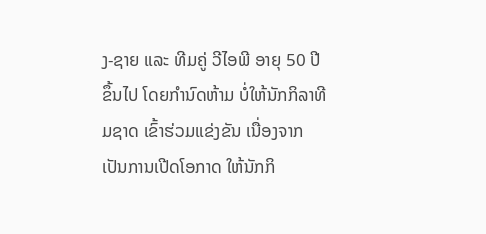ງ-ຊາຍ ແລະ ທີມຄູ່ ວີໄອພີ ອາຍຸ 50 ປີຂຶ້ນໄປ ໂດຍກຳນົດຫ້າມ ບໍ່ໃຫ້ນັກກິລາທີມຊາດ ເຂົ້າຮ່ວມແຂ່ງຂັນ ເນື່ອງຈາກເປັນການເປີດໂອກາດ ໃຫ້ນັກກິ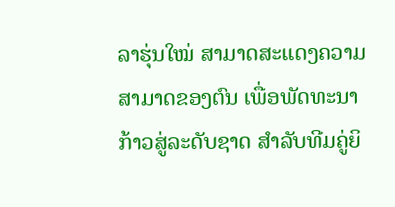ລາຮຸ່ນໃໝ່ ສາມາດສະແດງຄວາມສາມາດຂອງຕົນ ເພື່ອພັດທະນາກ້າວສູ່ລະດັບຊາດ ສຳລັບທີມຄູ່ຍິ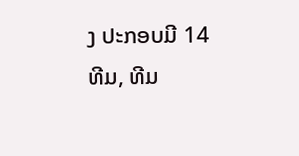ງ ປະກອບມີ 14 ທີມ, ທີມ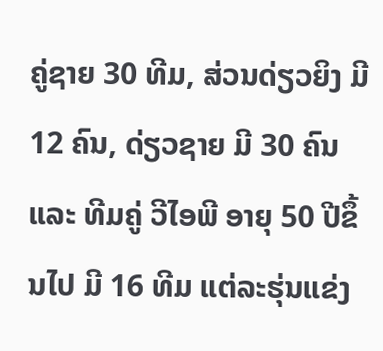ຄູ່ຊາຍ 30 ທີມ, ສ່ວນດ່ຽວຍິງ ມີ 12 ຄົນ, ດ່ຽວຊາຍ ມີ 30 ຄົນ ແລະ ທີມຄູ່ ວີໄອພີ ອາຍຸ 50 ປີຂຶ້ນໄປ ມີ 16 ທີມ ແຕ່ລະຮຸ່ນແຂ່ງ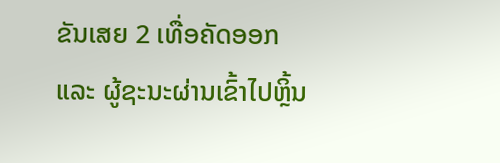ຂັນເສຍ 2 ເທື່ອຄັດອອກ ແລະ ຜູ້ຊະນະຜ່ານເຂົ້າໄປຫຼິ້ນ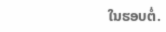ໃນຮອບຕໍ່.